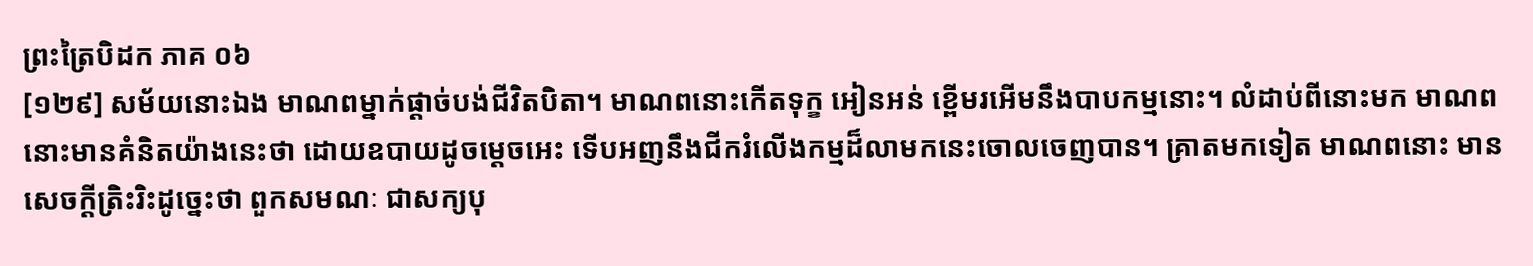ព្រះត្រៃបិដក ភាគ ០៦
[១២៩] សម័យនោះឯង មាណពម្នាក់ផ្តាច់បង់ជីវិតបិតា។ មាណពនោះកើតទុក្ខ អៀនអន់ ខ្ពើមរអើមនឹងបាបកម្មនោះ។ លំដាប់ពីនោះមក មាណពនោះមានគំនិតយ៉ាងនេះថា ដោយឧបាយដូចម្តេចអេះ ទើបអញនឹងជីករំលើងកម្មដ៏លាមកនេះចោលចេញបាន។ គ្រាតមកទៀត មាណពនោះ មានសេចក្តីត្រិះរិះដូច្នេះថា ពួកសមណៈ ជាសក្យបុ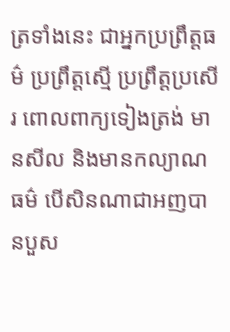ត្រទាំងនេះ ជាអ្នកប្រព្រឹត្តធម៌ ប្រព្រឹត្តស្មើ ប្រព្រឹត្តប្រសើរ ពោលពាក្យទៀងត្រង់ មានសីល និងមានកល្យាណធម៌ បើសិនណាជាអញបានបួស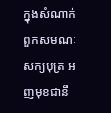ក្នុងសំណាក់ពួកសមណៈសក្យបុត្រ អញមុខជានឹ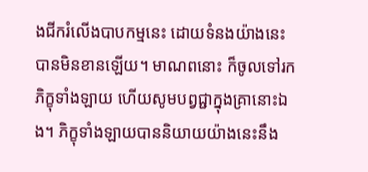ងជីករំលើងបាបកម្មនេះ ដោយទំនងយ៉ាងនេះបានមិនខានឡើយ។ មាណពនោះ ក៏ចូលទៅរកភិក្ខុទាំងឡាយ ហើយសូមបព្វជ្ជាក្នុងគ្រានោះឯង។ ភិក្ខុទាំងឡាយបាននិយាយយ៉ាងនេះនឹង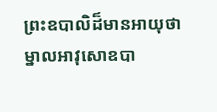ព្រះឧបាលិដ៏មានអាយុថា ម្នាលអាវុសោឧបា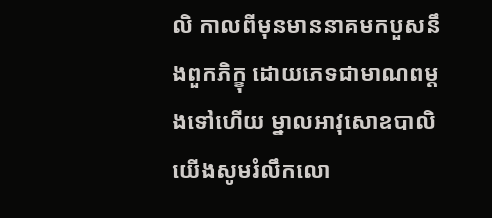លិ កាលពីមុនមាននាគមកបួសនឹងពួកភិក្ខុ ដោយភេទជាមាណពម្តងទៅហើយ ម្នាលអាវុសោឧបាលិ យើងសូមរំលឹកលោ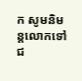ក សូមនិមន្តលោកទៅជ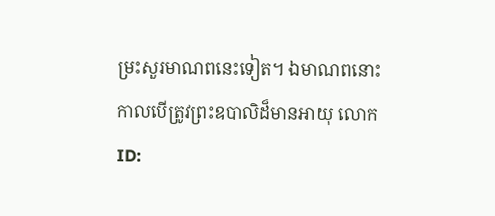ម្រះសួរមាណពនេះទៀត។ ឯមាណពនោះ កាលបើត្រូវព្រះឧបាលិដ៏មានអាយុ លោក
ID: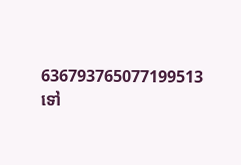636793765077199513
ទៅ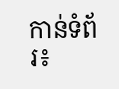កាន់ទំព័រ៖